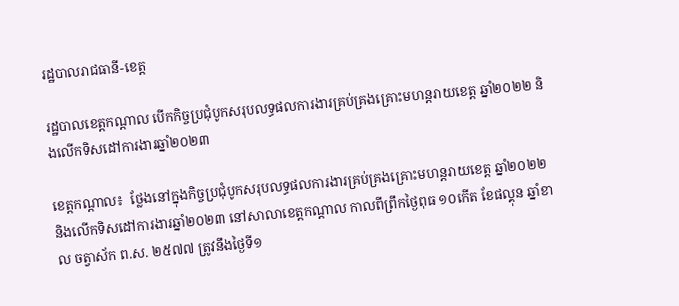រដ្ឋបាលរាជធានី-ខេត្ត

រដ្ឋបាលខេត្តកណ្តាល បើកកិច្ចប្រជុំបូកសរុបលទ្ធផលការងារគ្រប់គ្រងគ្រោះមហន្តរាយខេត្ត ឆ្នាំ២០២២ និងលើកទិសដៅការងារឆ្នាំ២០២៣

ខេត្តកណ្តាល៖  ថ្លែងនៅក្នុងកិច្ចប្រជុំបូកសរុបលទ្ធផលការងារគ្រប់គ្រងគ្រោះមហន្តរាយខេត្ត ឆ្នាំ២០២២ និងលើកទិសដៅការងារឆ្នាំ២០២៣ នៅសាលាខេត្តកណ្ដាល កាលពីព្រឹកថ្ងៃពុធ ១០កើត ខែផល្គុន ឆ្នាំខាល ចត្វាស័ក ព.ស. ២៥៧៧ ត្រូវនឹងថ្ងៃទី១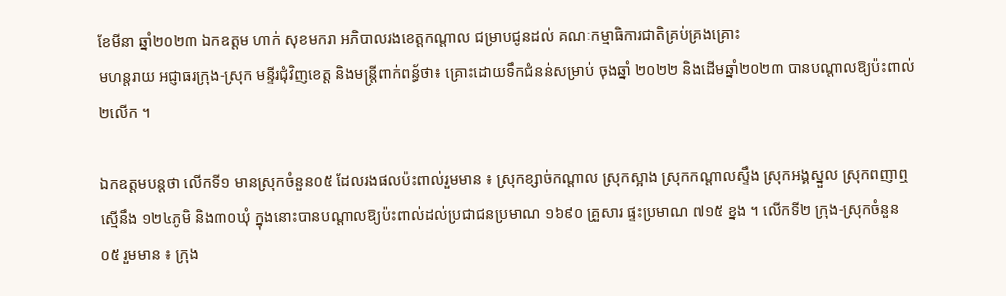ខែមីនា ឆ្នាំ២០២៣ ឯកឧត្តម ហាក់ សុខមករា អភិបាលរងខេត្តកណ្តាល ជម្រាបជូនដល់ គណៈកម្មាធិការជាតិគ្រប់គ្រងគ្រោះ
មហន្តរាយ អជ្ញាធរក្រុង-ស្រុក មន្ទីរជុំវិញខេត្ត និងមន្ត្រីពាក់ពន្ធ័ថា៖ គ្រោះដោយទឹកជំនន់សម្រាប់ ចុងឆ្នាំ ២០២២ និងដើមឆ្នាំ២០២៣ បានបណ្តាលឱ្យប៉ះពាល់ ២លើក ។

ឯកឧត្តមបន្តថា លើកទី១ មានស្រុកចំនួន០៥ ដែលរងផលប៉ះពាល់រួមមាន ៖ ស្រុកខ្សាច់កណ្តាល ស្រុកស្អាង ស្រុកកណ្តាលស្ទឹង ស្រុកអង្គស្នួល ស្រុកពញាឮ ស្មើនឹង ១២៤ភូមិ និង៣០ឃុំ ក្នុងនោះបានបណ្ដាលឱ្យប៉ះពាល់ដល់ប្រជាជនប្រមាណ ១៦៩០ គ្រួសារ ផ្ទះប្រមាណ ៧១៥ ខ្នង ។ លើកទី២ ក្រុង-ស្រុកចំនួន ០៥ រួមមាន ៖ ក្រុង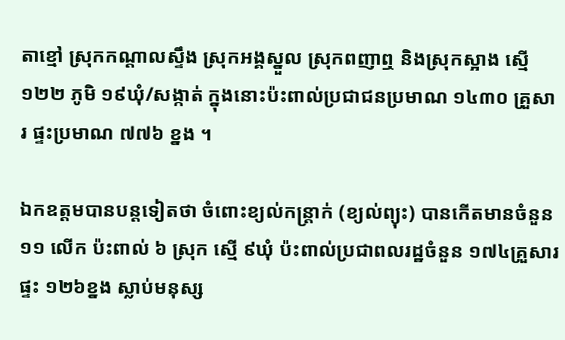តាខ្មៅ ស្រុកកណ្តាលស្ទឹង ស្រុកអង្គស្នួល ស្រុកពញាឮ និងស្រុកស្អាង ស្មើ ១២២ ភូមិ ១៩ឃុំ/សង្កាត់ ក្នុងនោះប៉ះពាល់ប្រជាជនប្រមាណ ១៤៣០ គ្រួសារ ផ្ទះប្រមាណ ៧៧៦ ខ្នង ។

ឯកឧត្ដមបានបន្តទៀតថា ចំពោះខ្យល់កន្ត្រាក់ (ខ្យល់ព្យុះ) បានកើតមានចំនួន ១១ លើក ប៉ះពាល់ ៦ ស្រុក ស្មើ ៩ឃុំ ប៉ះពាល់ប្រជាពលរដ្ឋចំនួន ១៧៤គ្រួសារ ផ្ទះ ១២៦ខ្នង ស្លាប់មនុស្ស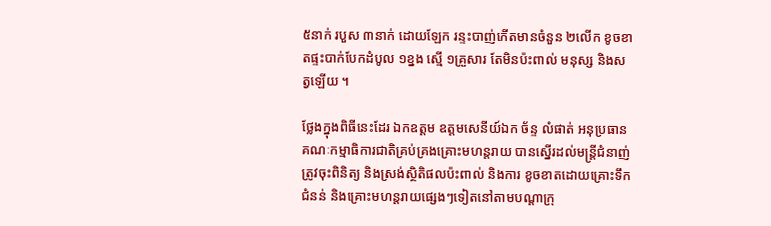៥នាក់ របួស ៣នាក់ ដោយឡែក រន្ទះបាញ់កើតមានចំនួន ២លើក ខូចខាតផ្ទះបាក់បែកដំបូល ១ខ្នង ស្មើ ១គ្រួសារ តែមិនប៉ះពាល់ មនុស្ស និងសត្វឡើយ ។

ថ្លែងក្នុងពិធីនេះដែរ ឯកឧត្តម ឧត្តមសេនីយ៍ឯក ច័ន្ទ លំផាត់ អនុប្រធានគណៈកម្មាធិការជាតិគ្រប់គ្រងគ្រោះមហន្តរាយ បានស្នើរដល់មន្ត្រីជំនាញ់ ត្រូវចុះពិនិត្យ និងស្រង់ស្ថិតិផលប៉ះពាល់ និងការ ខូចខាតដោយគ្រោះទឹកជំនន់ និងគ្រោះមហន្តរាយផ្សេងៗទៀតនៅតាមបណ្តាក្រុ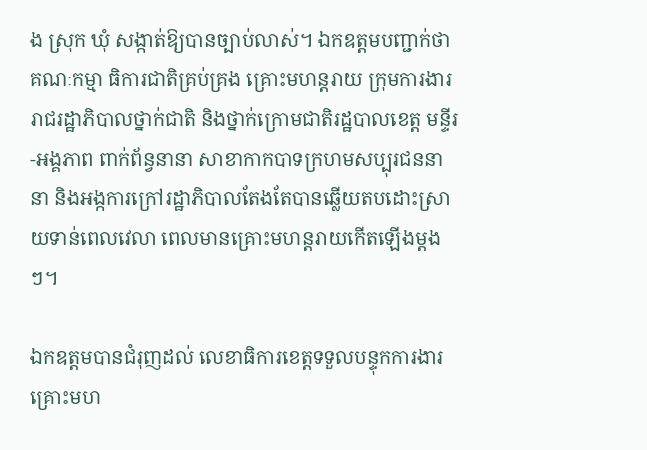ង ស្រុក ឃុំ សង្កាត់ឱ្យបានច្បាប់លាស់។ ឯកឧត្តមបញ្ជាក់ថាគណៈកម្មា ធិការជាតិគ្រប់គ្រង គ្រោះមហន្តរាយ ក្រុមការងាររាជរដ្ឋាភិបាលថ្នាក់ជាតិ និងថ្នាក់ក្រោមជាតិរដ្ឋបាលខេត្ត មន្ទីរ-អង្គភាព ពាក់ព័ន្វនានា សាខាកាកបាទក្រហមសប្បុរជននានា និងអង្កការក្រៅរដ្ឋាភិបាលតែងតែបានឆ្លើយតបដោះស្រាយទាន់ពេលវេលា ពេលមានគ្រោះមហន្តរាយកើតឡើងម្តងៗ។

ឯកឧត្តមបានជំរុញដល់ លេខាធិការខេត្តទទួលបន្ទុកការងារគ្រោះមហ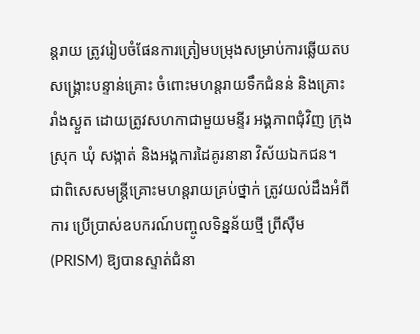ន្តរាយ ត្រូវរៀបចំផែនការត្រៀមបម្រុងសម្រាប់ការឆ្លើយតប សង្គ្រោះបន្ទាន់គ្រោះ ចំពោះមហន្តរាយទឹកជំនន់ និងគ្រោះរាំងស្ងួត ដោយត្រូវសហកាជាមួយមន្ទីរ អង្គភាពជុំវិញ ក្រុង ស្រុក ឃុំ សង្កាត់ និងអង្គការដៃគូរនានា វិស័យឯកជន។ ជាពិសេសមន្ត្រីគ្រោះមហន្តរាយគ្រប់ថ្នាក់ ត្រូវយល់ដឹងអំពីការ ប្រើប្រាស់ឧបករណ៍បញ្ចូលទិន្នន័យថ្មី ព្រីស៊ឺម(PRISM) ឱ្យបានស្ទាត់ជំនា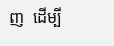ញ  ដើម្បី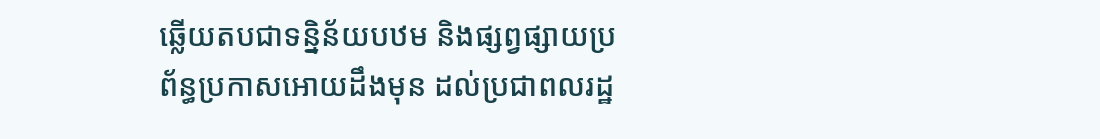ឆ្លើយតបជាទន្និន័យបឋម និងផ្សព្វផ្សាយប្រព័ន្ធប្រកាសអោយដឹងមុន ដល់ប្រជាពលរដ្ឋ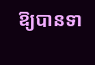ឱ្យបានទា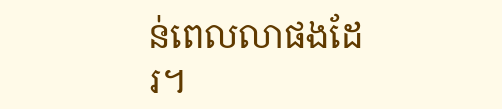ន់ពេលលាផងដែរ។